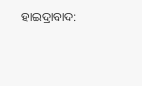ହାଇଦ୍ରାବାଦ: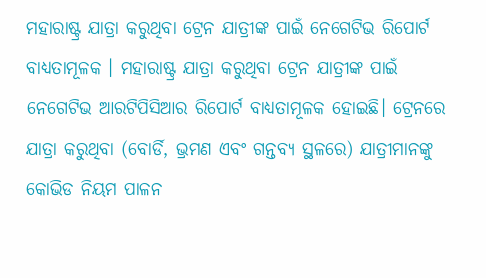ମହାରାଷ୍ଟ୍ର ଯାତ୍ରା କରୁଥିବା ଟ୍ରେନ ଯାତ୍ରୀଙ୍କ ପାଇଁ ନେଗେଟିଭ ରିପୋର୍ଟ ବାଧ୍ୟତାମୂଳକ । ମହାରାଷ୍ଟ୍ର ଯାତ୍ରା କରୁଥିବା ଟ୍ରେନ ଯାତ୍ରୀଙ୍କ ପାଇଁ ନେଗେଟିଭ ଆରଟିପିସିଆର ରିପୋର୍ଟ ବାଧ୍ୟତାମୂଳକ ହୋଇଛି। ଟ୍ରେନରେ ଯାତ୍ରା କରୁଥିବା (ବୋର୍ଡି, ଭ୍ରମଣ ଏବଂ ଗନ୍ତବ୍ୟ ସ୍ଥଳରେ) ଯାତ୍ରୀମାନଙ୍କୁ କୋଭିଡ ନିୟମ ପାଳନ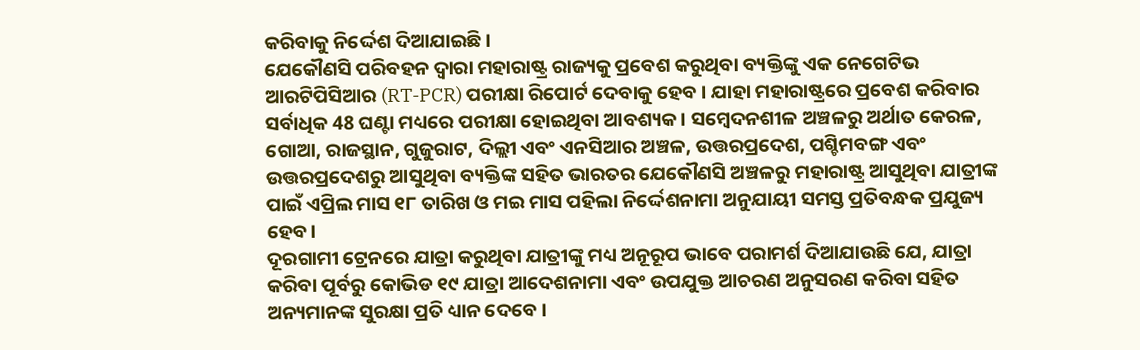କରିବାକୁ ନିର୍ଦ୍ଦେଶ ଦିଆଯାଇଛି ।
ଯେକୌଣସି ପରିବହନ ଦ୍ବାରା ମହାରାଷ୍ଟ୍ର ରାଜ୍ୟକୁ ପ୍ରବେଶ କରୁଥିବା ବ୍ୟକ୍ତିଙ୍କୁ ଏକ ନେଗେଟିଭ ଆରଟିପିସିଆର (RT-PCR) ପରୀକ୍ଷା ରିପୋର୍ଟ ଦେବାକୁ ହେବ । ଯାହା ମହାରାଷ୍ଟ୍ରରେ ପ୍ରବେଶ କରିବାର ସର୍ବାଧିକ 48 ଘଣ୍ଟା ମଧ୍ୟରେ ପରୀକ୍ଷା ହୋଇଥିବା ଆବଶ୍ୟକ। ସମ୍ବେଦନଶୀଳ ଅଞ୍ଚଳରୁ ଅର୍ଥାତ କେରଳ, ଗୋଆ, ରାଜସ୍ଥାନ, ଗୁଜୁରାଟ, ଦିଲ୍ଲୀ ଏବଂ ଏନସିଆର ଅଞ୍ଚଳ, ଉତ୍ତରପ୍ରଦେଶ, ପଶ୍ଚିମବଙ୍ଗ ଏବଂ ଉତ୍ତରପ୍ରଦେଶରୁ ଆସୁଥିବା ବ୍ୟକ୍ତିଙ୍କ ସହିତ ଭାରତର ଯେକୌଣସି ଅଞ୍ଚଳରୁ ମହାରାଷ୍ଟ୍ର ଆସୁଥିବା ଯାତ୍ରୀଙ୍କ ପାଇଁ ଏପ୍ରିଲ ମାସ ୧୮ ତାରିଖ ଓ ମଇ ମାସ ପହିଲା ନିର୍ଦ୍ଦେଶନାମା ଅନୁଯାୟୀ ସମସ୍ତ ପ୍ରତିବନ୍ଧକ ପ୍ରଯୁଜ୍ୟ ହେବ।
ଦୂରଗାମୀ ଟ୍ରେନରେ ଯାତ୍ରା କରୁଥିବା ଯାତ୍ରୀଙ୍କୁ ମଧ୍ୟ ଅନୂରୂପ ଭାବେ ପରାମର୍ଶ ଦିଆଯାଉଛି ଯେ, ଯାତ୍ରା କରିବା ପୂର୍ବରୁ କୋଭିଡ ୧୯ ଯାତ୍ରା ଆଦେଶନାମା ଏବଂ ଉପଯୁକ୍ତ ଆଚରଣ ଅନୁସରଣ କରିବା ସହିତ ଅନ୍ୟମାନଙ୍କ ସୁରକ୍ଷା ପ୍ରତି ଧ୍ୟାନ ଦେବେ ।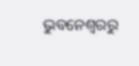ଭୁବନେଶ୍ବରରୁ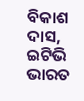ବିକାଶ ଦାସ, ଇଟିଭି ଭାରତ